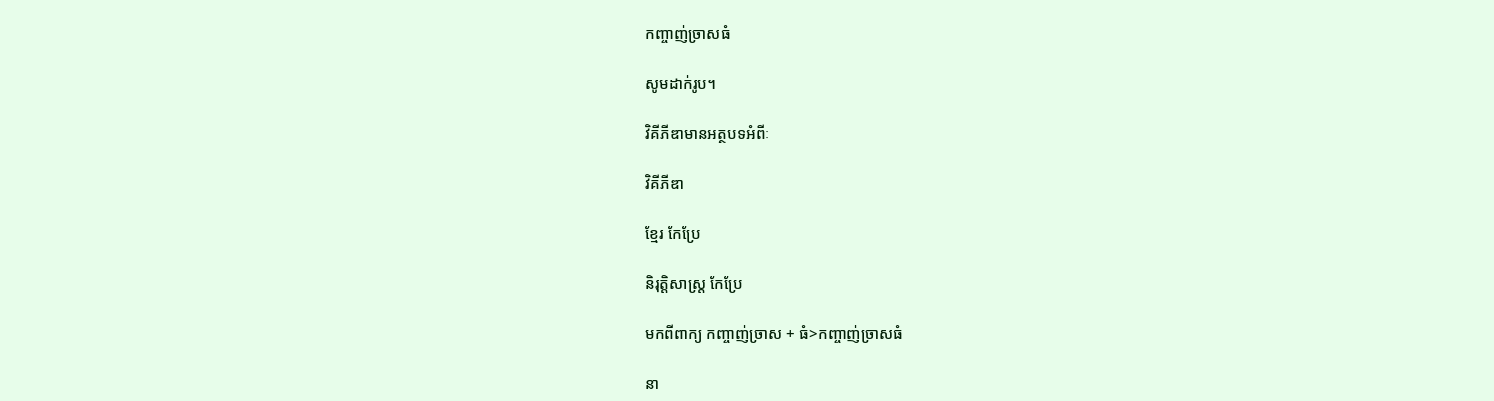កញ្ចាញ់ច្រាសធំ

សូមដាក់រូប។

វិគីភីឌាមានអត្ថបទអំពីៈ

វិគីភីឌា

ខ្មែរ កែប្រែ

និរុត្តិសាស្ត្រ កែប្រែ

មកពីពាក្យ កញ្ចាញ់ច្រាស + ធំ>កញ្ចាញ់ច្រាសធំ

នា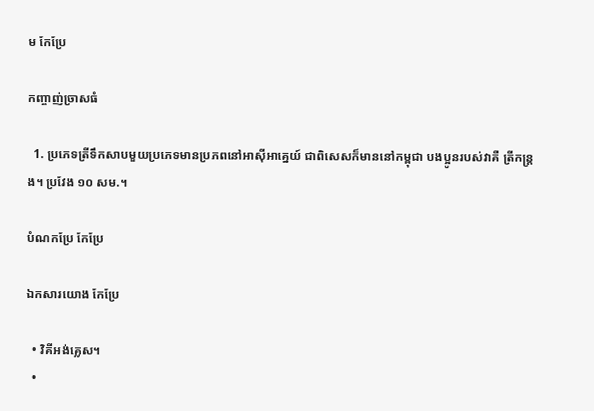ម កែប្រែ

កញ្ចាញ់ច្រាសធំ

  1. ប្រភេទត្រីទឹកសាបមួយប្រភេទមានប្រភពនៅអាស៊ីអាគ្នេយ៍ ជាពិសេសក៏មាននៅកម្ពុជា បងប្អូនរបស់វាគឺ ត្រីកន្ត្រង។ ប្រវែង ១០ សម.។

បំណកប្រែ កែប្រែ

ឯកសារយោង កែប្រែ

  • វិគីអង់គ្លេស។
  •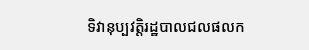ទិវានុប្បវត្តិរដ្ឋបាលជលផលក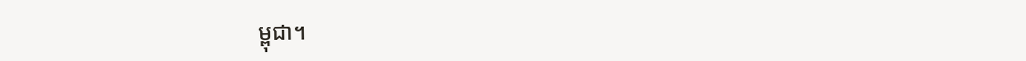ម្ពុជា។